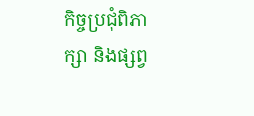កិច្ចប្រជុំពិភាក្សា និងផ្សព្វ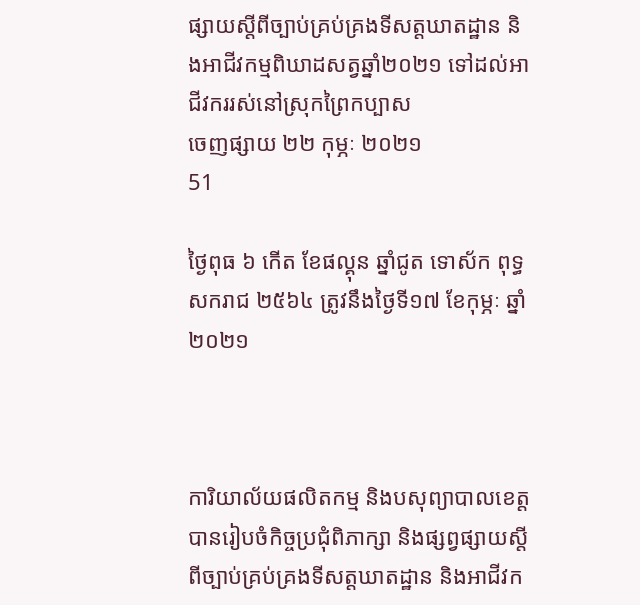ផ្សាយស្តីពីច្បាប់គ្រប់គ្រងទីសត្តឃាតដ្ឋាន និងអាជីវកម្មពិឃាដសត្វឆ្នាំ២០២១ ទៅដល់អាជីវកររស់នៅស្រុកព្រៃកប្បាស
ចេញផ្សាយ ២២ កុម្ភៈ ២០២១
51

ថ្ងៃពុធ ៦ កើត ខែផល្គុន ឆ្នាំជូត ទោស័ក ពុទ្ធសករាជ ២៥៦៤ ត្រូវនឹងថ្ងៃទី១៧ ខែកុម្ភៈ ឆ្នាំ២០២១



ការិយាល័យផលិតកម្ម និងបសុព្យាបាលខេត្ត បានរៀបចំកិច្ចប្រជុំពិភាក្សា និងផ្សព្វផ្សាយស្តីពីច្បាប់គ្រប់គ្រងទីសត្តឃាតដ្ឋាន និងអាជីវក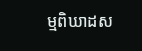ម្មពិឃាដស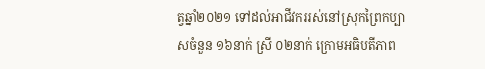ត្វឆ្នាំ២០២១ ទៅដល់អាជីវកររស់នៅស្រុកព្រៃកប្បាសចំនួន ១៦នាក់ ស្រី ០២នាក់ ក្រោមអធិបតីភាព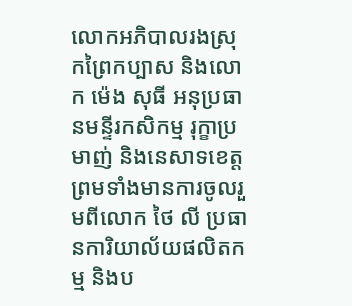លោកអភិបាលរងស្រុកព្រៃកប្បាស និងលោក ម៉េង សុធី អនុប្រធានមន្ទីរកសិកម្ម រុក្ខាប្រមាញ់ និងនេសាទខេត្ត ព្រមទាំងមានការចូលរួមពីលោក ថៃ លី ប្រធានការិយាល័យផលិតកម្ម និងប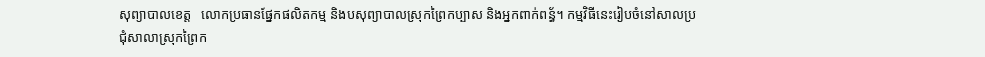សុព្យាបាលខេត្ត   លោកប្រធានផ្នែកផលិតកម្ម និងបសុព្យាបាលស្រុកព្រៃកប្បាស និងអ្នកពាក់ពន្ធ័។ កម្មវិធីនេះរៀបចំនៅសាលប្រជុំសាលាស្រុកព្រៃក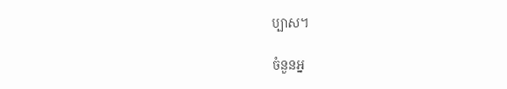ប្បាស។

ចំនួនអ្ន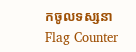កចូលទស្សនា
Flag Counter